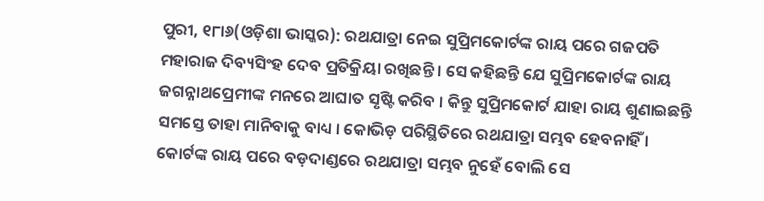ପୁରୀ, ୧୮ା୬(ଓଡ଼ିଶା ଭାସ୍କର): ରଥଯାତ୍ରା ନେଇ ସୁପ୍ରିମକୋର୍ଟଙ୍କ ରାୟ ପରେ ଗଜପତି ମହାରାଜ ଦିବ୍ୟସିଂହ ଦେବ ପ୍ରତିକ୍ରିୟା ରଖିଛନ୍ତି । ସେ କହିଛନ୍ତି ଯେ ସୁପ୍ରିମକୋର୍ଟଙ୍କ ରାୟ ଜଗନ୍ନାଥପ୍ରେମୀଙ୍କ ମନରେ ଆଘାତ ସୃଷ୍ଟି କରିବ । କିନ୍ତୁ ସୁପ୍ରିମକୋର୍ଟ ଯାହା ରାୟ ଶୁଣାଇଛନ୍ତି ସମସ୍ତେ ତାହା ମାନିବାକୁ ବାଧ୍ୟ । କୋଭିଡ଼ ପରିସ୍ଥିତିରେ ରଥଯାତ୍ରା ସମ୍ଭବ ହେବନାହିଁ । କୋର୍ଟଙ୍କ ରାୟ ପରେ ବଡ଼ଦାଣ୍ଡରେ ରଥଯାତ୍ରା ସମ୍ଭବ ନୁହେଁ ବୋଲି ସେ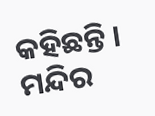କହିଛନ୍ତି । ମନ୍ଦିର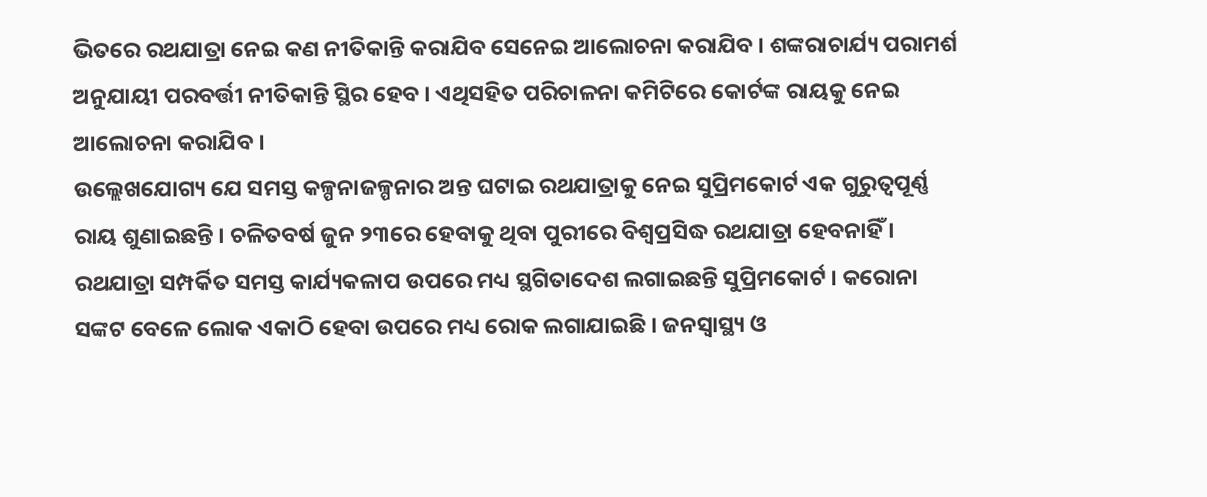ଭିତରେ ରଥଯାତ୍ରା ନେଇ କଣ ନୀତିକାନ୍ତି କରାଯିବ ସେନେଇ ଆଲୋଚନା କରାଯିବ । ଶଙ୍କରାଚାର୍ଯ୍ୟ ପରାମର୍ଶ ଅନୁଯାୟୀ ପରବର୍ତ୍ତୀ ନୀତିକାନ୍ତି ସ୍ଥିର ହେବ । ଏଥିସହିତ ପରିଚାଳନା କମିଟିରେ କୋର୍ଟଙ୍କ ରାୟକୁ ନେଇ ଆଲୋଚନା କରାଯିବ ।
ଉଲ୍ଲେଖଯୋଗ୍ୟ ଯେ ସମସ୍ତ କଳ୍ପନାଜଳ୍ପନାର ଅନ୍ତ ଘଟାଇ ରଥଯାତ୍ରାକୁ ନେଇ ସୁପ୍ରିମକୋର୍ଟ ଏକ ଗୁରୁତ୍ୱପୂର୍ଣ୍ଣ ରାୟ ଶୁଣାଇଛନ୍ତି । ଚଳିତବର୍ଷ ଜୁନ ୨୩ରେ ହେବାକୁ ଥିବା ପୁରୀରେ ବିଶ୍ୱପ୍ରସିଦ୍ଧ ରଥଯାତ୍ରା ହେବନାହିଁ । ରଥଯାତ୍ରା ସମ୍ପର୍କିତ ସମସ୍ତ କାର୍ଯ୍ୟକଳାପ ଉପରେ ମଧ୍ୟ ସ୍ଥଗିତାଦେଶ ଲଗାଇଛନ୍ତି ସୁପ୍ରିମକୋର୍ଟ । କରୋନା ସଙ୍କଟ ବେଳେ ଲୋକ ଏକାଠି ହେବା ଉପରେ ମଧ୍ୟ ରୋକ ଲଗାଯାଇଛି । ଜନସ୍ୱାସ୍ଥ୍ୟ ଓ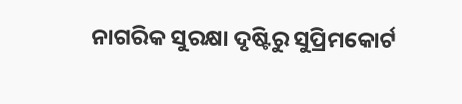ନାଗରିକ ସୁରକ୍ଷା ଦୃଷ୍ଟିରୁ ସୁପ୍ରିମକୋର୍ଟ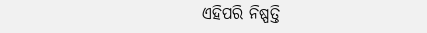ଏହିପରି ନିଷ୍ପତ୍ତି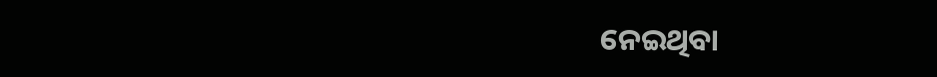ନେଇଥିବା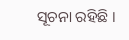ସୂଚନା ରହିଛି ।